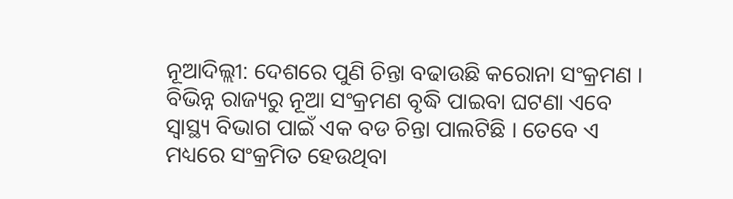ନୂଆଦିଲ୍ଲୀ: ଦେଶରେ ପୁଣି ଚିନ୍ତା ବଢାଉଛି କରୋନା ସଂକ୍ରମଣ । ବିଭିନ୍ନ ରାଜ୍ୟରୁ ନୂଆ ସଂକ୍ରମଣ ବୃଦ୍ଧି ପାଇବା ଘଟଣା ଏବେ ସ୍ୱାସ୍ଥ୍ୟ ବିଭାଗ ପାଇଁ ଏକ ବଡ ଚିନ୍ତା ପାଲଟିଛି । ତେବେ ଏ ମଧ୍ୟରେ ସଂକ୍ରମିତ ହେଉଥିବା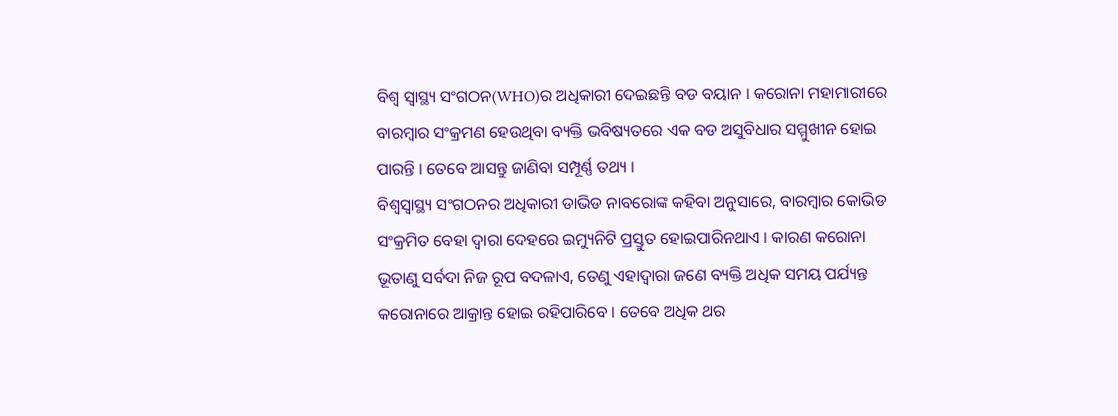ବିଶ୍ୱ ସ୍ୱାସ୍ଥ୍ୟ ସଂଗଠନ(WHO)ର ଅଧିକାରୀ ଦେଇଛନ୍ତି ବଡ ବୟାନ । କରୋନା ମହାମାରୀରେ ବାରମ୍ବାର ସଂକ୍ରମଣ ହେଉଥିବା ବ୍ୟକ୍ତି ଭବିଷ୍ୟତରେ ଏକ ବଡ ଅସୁବିଧାର ସମ୍ମୁଖୀନ ହୋଇ ପାରନ୍ତି । ତେବେ ଆସନ୍ତୁ ଜାଣିବା ସମ୍ପୂର୍ଣ୍ଣ ତଥ୍ୟ ।
ବିଶ୍ୱସ୍ୱାସ୍ଥ୍ୟ ସଂଗଠନର ଅଧିକାରୀ ଡାଭିଡ ନାବରୋଙ୍କ କହିବା ଅନୁସାରେ, ବାରମ୍ବାର କୋଭିଡ ସଂକ୍ରମିତ ବେହା ଦ୍ୱାରା ଦେହରେ ଇମ୍ୟୁନିଟି ପ୍ରସ୍ତୁତ ହୋଇପାରିନଥାଏ । କାରଣ କରୋନା ଭୂତାଣୁ ସର୍ବଦା ନିଜ ରୂପ ବଦଳାଏ, ତେଣୁ ଏହାଦ୍ୱାରା ଜଣେ ବ୍ୟକ୍ତି ଅଧିକ ସମୟ ପର୍ଯ୍ୟନ୍ତ କରୋନାରେ ଆକ୍ରାନ୍ତ ହୋଇ ରହିପାରିବେ । ତେବେ ଅଧିକ ଥର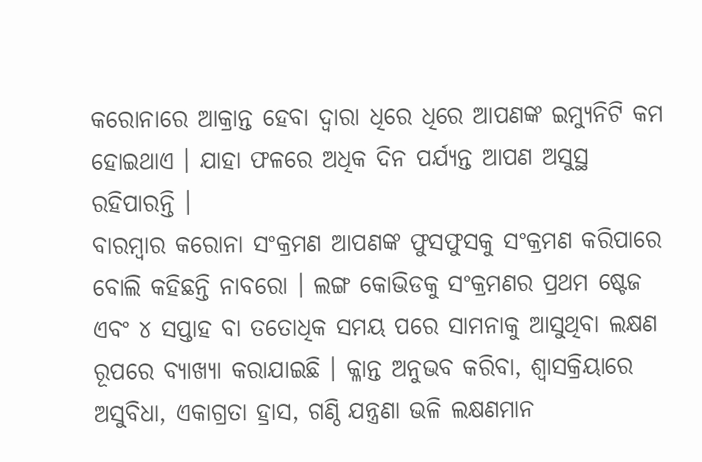କରୋନାରେ ଆକ୍ରାନ୍ତ ହେବା ଦ୍ୱାରା ଧିରେ ଧିରେ ଆପଣଙ୍କ ଇମ୍ୟୁନିଟି କମ ହୋଇଥାଏ । ଯାହା ଫଳରେ ଅଧିକ ଦିନ ପର୍ଯ୍ୟନ୍ତ ଆପଣ ଅସୁସ୍ଥ ରହିପାରନ୍ତି ।
ବାରମ୍ବାର କରୋନା ସଂକ୍ରମଣ ଆପଣଙ୍କ ଫୁସଫୁସକୁ ସଂକ୍ରମଣ କରିପାରେ ବୋଲି କହିଛନ୍ତି ନାବରୋ । ଲଙ୍ଗ କୋଭିଡକୁ ସଂକ୍ରମଣର ପ୍ରଥମ ଷ୍ଟେଜ ଏବଂ ୪ ସପ୍ତାହ ବା ତତୋଧିକ ସମୟ ପରେ ସାମନାକୁ ଆସୁଥିବା ଲକ୍ଷଣ ରୂପରେ ବ୍ୟାଖ୍ୟା କରାଯାଇଛି । କ୍ଳାନ୍ତ ଅନୁଭବ କରିବା, ଶ୍ୱାସକ୍ରିୟାରେ ଅସୁବିଧା, ଏକାଗ୍ରତା ହ୍ରାସ, ଗଣ୍ଠି ଯନ୍ତ୍ରଣା ଭଳି ଲକ୍ଷଣମାନ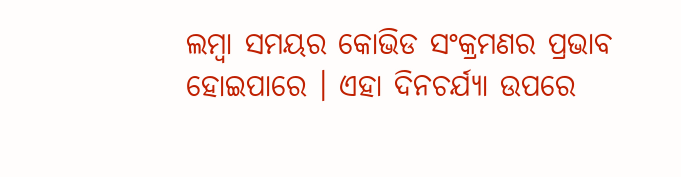ଲମ୍ବା ସମୟର କୋଭିଡ ସଂକ୍ରମଣର ପ୍ରଭାବ ହୋଇପାରେ । ଏହା ଦିନଚର୍ଯ୍ୟା ଉପରେ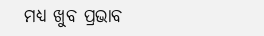ମଧ୍ୟ ଖୁବ ପ୍ରଭାବ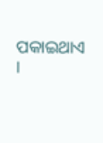ପକାଇଥାଏ ।